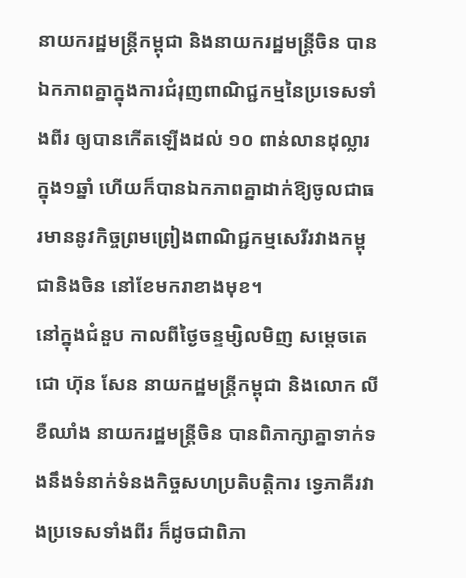នាយករដ្ឋមន្រ្តីកម្ពុជា និងនាយករដ្ឋមន្រ្តីចិន បានឯកភាពគ្នាក្នុងការជំរុញពាណិជ្ជកម្មនៃប្រទេសទាំងពីរ ឲ្យបានកើតឡើងដល់ ១០ ពាន់លានដុល្លារ ក្នុង១ឆ្នាំ ហើយក៏បានឯកភាពគ្នាដាក់ឱ្យចូលជាធរមាននូវកិច្ចព្រមព្រៀងពាណិជ្ជកម្មសេរីរវាងកម្ពុជានិងចិន នៅខែមករាខាងមុខ។
នៅក្នុងជំនួប កាលពីថ្ងៃចន្ទម្សិលមិញ សម្ដេចតេជោ ហ៊ុន សែន នាយកដ្ឋមន្រ្តីកម្ពុជា និងលោក លី ខឺឈាំង នាយករដ្ឋមន្រ្តីចិន បានពិភាក្សាគ្នាទាក់ទងនឹងទំនាក់ទំនងកិច្ចសហប្រតិបត្តិការ ទ្វេភាគីរវាងប្រទេសទាំងពីរ ក៏ដូចជាពិភា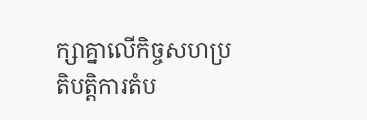ក្សាគ្នាលើកិច្ចសហប្រតិបត្តិការតំប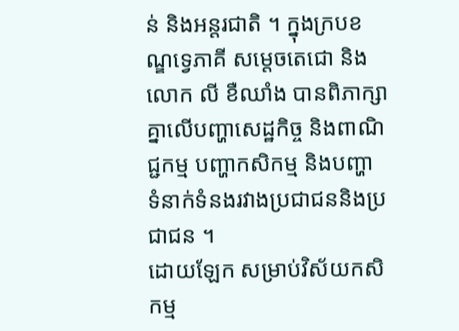ន់ និងអន្តរជាតិ ។ ក្នុងក្របខណ្ឌទ្វេភាគី សម្តេចតេជោ និងលោក លី ខឺឈាំង បានពិភាក្សាគ្នាលើបញ្ហាសេដ្ឋកិច្ច និងពាណិជ្ជកម្ម បញ្ហាកសិកម្ម និងបញ្ហា ទំនាក់ទំនងរវាងប្រជាជននិងប្រជាជន ។
ដោយឡែក សម្រាប់វិស័យកសិកម្ម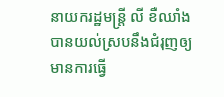នាយករដ្ឋមន្រ្តី លី ខឺឈាំង បានយល់ស្របនឹងជំរុញឲ្យមានការធ្វើ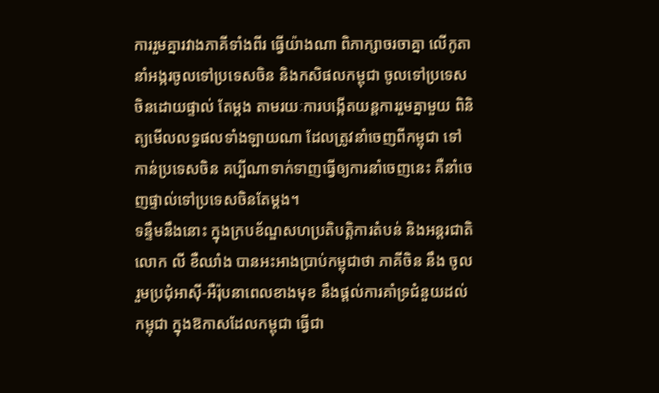ការរួមគ្នារវាងភាគីទាំងពីរ ធ្វើយ៉ាងណា ពិភាក្សាចរចាគ្នា លើកូតានាំអង្ករចូលទៅប្រទេសចិន និងកសិផលកម្ពុជា ចូលទៅប្រទេសចិនដោយផ្ទាល់ តែម្ដង តាមរយៈការបង្កើតយន្តការរួមគ្នាមួយ ពិនិត្យមើលលទ្ធផលទាំងឡាយណា ដែលត្រូវនាំចេញពីកម្ពុជា ទៅកាន់ប្រទេសចិន គប្បីណាទាក់ទាញធ្វើឲ្យការនាំចេញនេះ គឺនាំចេញផ្ទាល់ទៅប្រទេសចិនតែម្ដង។
ទន្ទឹមនឹងនោះ ក្នុងក្របខ័ណ្ឌសហប្រតិបត្តិការតំបន់ និងអន្តរជាតិ លោក លី ខឺឈាំង បានអះអាងប្រាប់កម្ពុជាថា ភាគីចិន នឹង ចូលរួមប្រជុំអាស៊ី-អឺរ៉ុបនាពេលខាងមុខ នឹងផ្ដល់ការគាំទ្រជំនួយដល់កម្ពុជា ក្នុងឱកាសដែលកម្ពុជា ធ្វើជា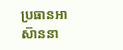ប្រធានអាស៊ាននា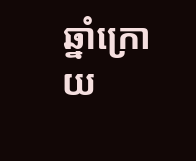ឆ្នាំក្រោយ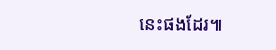នេះផងដែរ៕